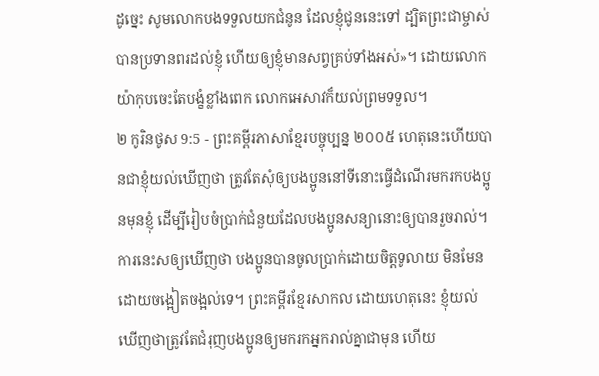ដូច្នេះ សូមលោកបងទទួលយកជំនូន ដែលខ្ញុំជូននេះទៅ ដ្បិតព្រះជាម្ចាស់បានប្រទានពរដល់ខ្ញុំ ហើយឲ្យខ្ញុំមានសព្វគ្រប់ទាំងអស់»។ ដោយលោកយ៉ាកុបចេះតែបង្ខំខ្លាំងពេក លោកអេសាវក៏យល់ព្រមទទួល។
២ កូរិនថូស 9:5 - ព្រះគម្ពីរភាសាខ្មែរបច្ចុប្បន្ន ២០០៥ ហេតុនេះហើយបានជាខ្ញុំយល់ឃើញថា ត្រូវតែសុំឲ្យបងប្អូននៅទីនោះធ្វើដំណើរមករកបងប្អូនមុនខ្ញុំ ដើម្បីរៀបចំប្រាក់ជំនួយដែលបងប្អូនសន្យានោះឲ្យបានរួចរាល់។ ការនេះសឲ្យឃើញថា បងប្អូនបានចូលប្រាក់ដោយចិត្តទូលាយ មិនមែនដោយចង្អៀតចង្អល់ទេ។ ព្រះគម្ពីរខ្មែរសាកល ដោយហេតុនេះ ខ្ញុំយល់ឃើញថាត្រូវតែជំរុញបងប្អូនឲ្យមករកអ្នករាល់គ្នាជាមុន ហើយ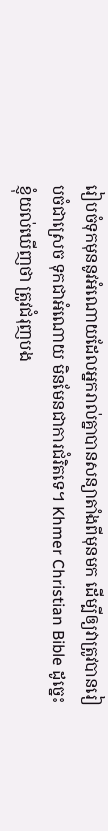រៀបចំទុកមុននូវអំណោយដែលអ្នករាល់គ្នាបានសន្យាតាំងពីមុនមក ដើម្បីឲ្យវាត្រូវបានរៀបចំជាស្រេច ទុកជាអំណោយ មិនមែនជាការជំរិតទេ។ Khmer Christian Bible ដូច្នេះ ខ្ញុំយល់ឃើញថា ត្រូវជំរុញបង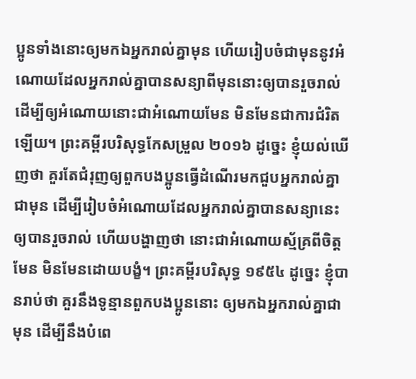ប្អូនទាំងនោះឲ្យមកឯអ្នករាល់គ្នាមុន ហើយរៀបចំជាមុននូវអំណោយដែលអ្នករាល់គ្នាបានសន្យាពីមុននោះឲ្យបានរួចរាល់ ដើម្បីឲ្យអំណោយនោះជាអំណោយមែន មិនមែនជាការជំរិតឡើយ។ ព្រះគម្ពីរបរិសុទ្ធកែសម្រួល ២០១៦ ដូច្នេះ ខ្ញុំយល់ឃើញថា គួរតែជំរុញឲ្យពួកបងប្អូនធ្វើដំណើរមកជួបអ្នករាល់គ្នាជាមុន ដើម្បីរៀបចំអំណោយដែលអ្នករាល់គ្នាបានសន្យានេះឲ្យបានរួចរាល់ ហើយបង្ហាញថា នោះជាអំណោយស្ម័គ្រពីចិត្តមែន មិនមែនដោយបង្ខំ។ ព្រះគម្ពីរបរិសុទ្ធ ១៩៥៤ ដូច្នេះ ខ្ញុំបានរាប់ថា គួរនឹងទូន្មានពួកបងប្អូននោះ ឲ្យមកឯអ្នករាល់គ្នាជាមុន ដើម្បីនឹងបំពេ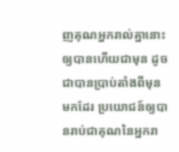ញគុណអ្នករាល់គ្នានោះ ឲ្យបានហើយជាមុន ដូចជាបានប្រាប់តាំងពីមុនមកដែរ ប្រយោជន៍ឲ្យបានរាប់ជាគុណនៃអ្នករា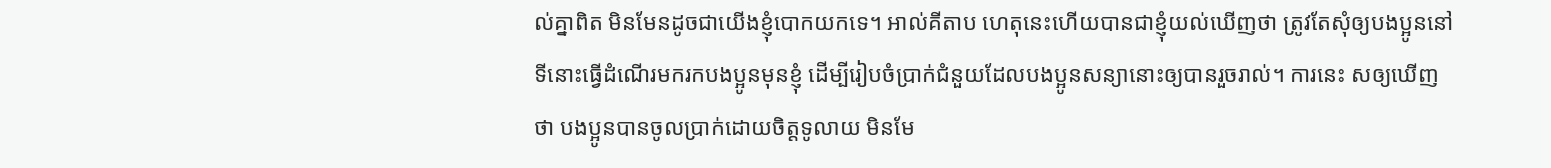ល់គ្នាពិត មិនមែនដូចជាយើងខ្ញុំបោកយកទេ។ អាល់គីតាប ហេតុនេះហើយបានជាខ្ញុំយល់ឃើញថា ត្រូវតែសុំឲ្យបងប្អូននៅទីនោះធ្វើដំណើរមករកបងប្អូនមុនខ្ញុំ ដើម្បីរៀបចំប្រាក់ជំនួយដែលបងប្អូនសន្យានោះឲ្យបានរួចរាល់។ ការនេះ សឲ្យឃើញថា បងប្អូនបានចូលប្រាក់ដោយចិត្ដទូលាយ មិនមែ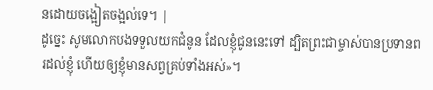នដោយចង្អៀតចង្អល់ទេ។ |
ដូច្នេះ សូមលោកបងទទួលយកជំនូន ដែលខ្ញុំជូននេះទៅ ដ្បិតព្រះជាម្ចាស់បានប្រទានពរដល់ខ្ញុំ ហើយឲ្យខ្ញុំមានសព្វគ្រប់ទាំងអស់»។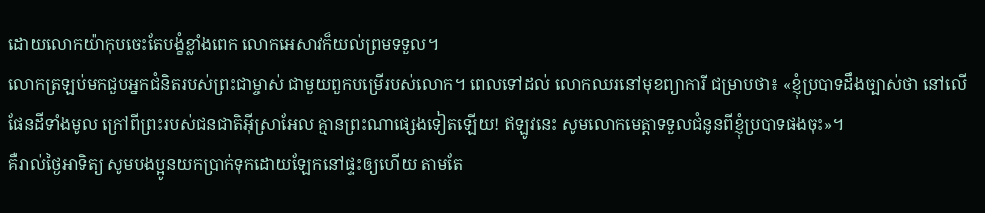ដោយលោកយ៉ាកុបចេះតែបង្ខំខ្លាំងពេក លោកអេសាវក៏យល់ព្រមទទួល។
លោកត្រឡប់មកជួបអ្នកជំនិតរបស់ព្រះជាម្ចាស់ ជាមួយពួកបម្រើរបស់លោក។ ពេលទៅដល់ លោកឈរនៅមុខព្យាការី ជម្រាបថា៖ «ខ្ញុំប្របាទដឹងច្បាស់ថា នៅលើផែនដីទាំងមូល ក្រៅពីព្រះរបស់ជនជាតិអ៊ីស្រាអែល គ្មានព្រះណាផ្សេងទៀតឡើយ! ឥឡូវនេះ សូមលោកមេត្តាទទួលជំនូនពីខ្ញុំប្របាទផងចុះ»។
គឺរាល់ថ្ងៃអាទិត្យ សូមបងប្អូនយកប្រាក់ទុកដោយឡែកនៅផ្ទះឲ្យហើយ តាមតែ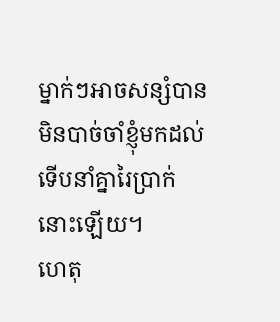ម្នាក់ៗអាចសន្សំបាន មិនបាច់ចាំខ្ញុំមកដល់ ទើបនាំគ្នារៃប្រាក់នោះឡើយ។
ហេតុ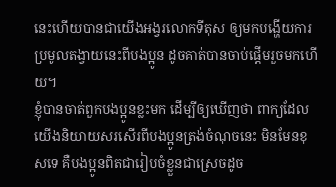នេះហើយបានជាយើងអង្វរលោកទីតុស ឲ្យមកបង្ហើយការប្រមូលតង្វាយនេះពីបងប្អូន ដូចគាត់បានចាប់ផ្ដើមរួចមកហើយ។
ខ្ញុំបានចាត់ពួកបងប្អូនខ្លះមក ដើម្បីឲ្យឃើញថា ពាក្យដែលយើងនិយាយសរសើរពីបងប្អូនត្រង់ចំណុចនេះ មិនមែនខុសទេ គឺបងប្អូនពិតជារៀបចំខ្លួនជាស្រេចដូច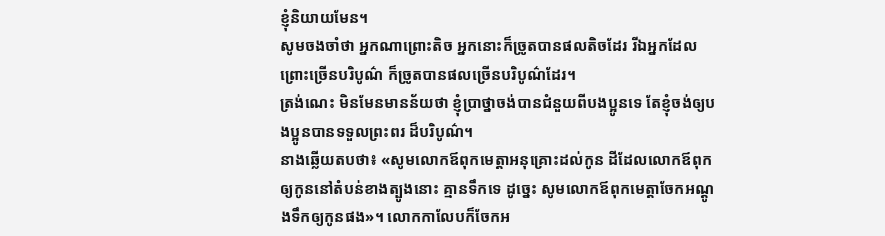ខ្ញុំនិយាយមែន។
សូមចងចាំថា អ្នកណាព្រោះតិច អ្នកនោះក៏ច្រូតបានផលតិចដែរ រីឯអ្នកដែលព្រោះច្រើនបរិបូណ៌ ក៏ច្រូតបានផលច្រើនបរិបូណ៌ដែរ។
ត្រង់ណេះ មិនមែនមានន័យថា ខ្ញុំប្រាថ្នាចង់បានជំនួយពីបងប្អូនទេ តែខ្ញុំចង់ឲ្យបងប្អូនបានទទួលព្រះពរ ដ៏បរិបូណ៌។
នាងឆ្លើយតបថា៖ «សូមលោកឪពុកមេត្តាអនុគ្រោះដល់កូន ដីដែលលោកឪពុកឲ្យកូននៅតំបន់ខាងត្បូងនោះ គ្មានទឹកទេ ដូច្នេះ សូមលោកឪពុកមេត្តាចែកអណ្ដូងទឹកឲ្យកូនផង»។ លោកកាលែបក៏ចែកអ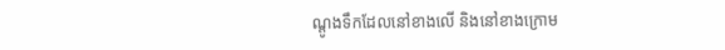ណ្ដូងទឹកដែលនៅខាងលើ និងនៅខាងក្រោម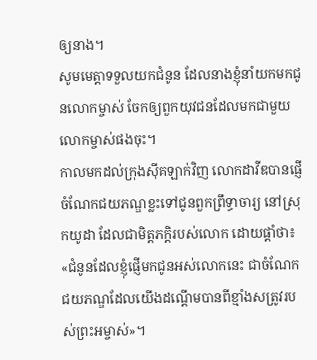ឲ្យនាង។
សូមមេត្តាទទួលយកជំនូន ដែលនាងខ្ញុំនាំយកមកជូនលោកម្ចាស់ ចែកឲ្យពួកយុវជនដែលមកជាមួយលោកម្ចាស់ផងចុះ។
កាលមកដល់ក្រុងស៊ីគឡាក់វិញ លោកដាវីឌបានផ្ញើចំណែកជយភណ្ឌខ្លះទៅជូនពួកព្រឹទ្ធាចារ្យ នៅស្រុកយូដា ដែលជាមិត្តភក្ដិរបស់លោក ដោយផ្ដាំថា៖ «ជំនូនដែលខ្ញុំផ្ញើមកជូនអស់លោកនេះ ជាចំណែកជយភណ្ឌដែលយើងដណ្ដើមបានពីខ្មាំងសត្រូវរបស់ព្រះអម្ចាស់»។